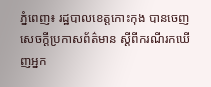ភ្នំពេញ៖ រដ្ឋបាលខេត្តកោះកុង បានចេញសេចក្ដីប្រកាសព័ត៌មាន ស្ដីពីករណីរកឃើញអ្នក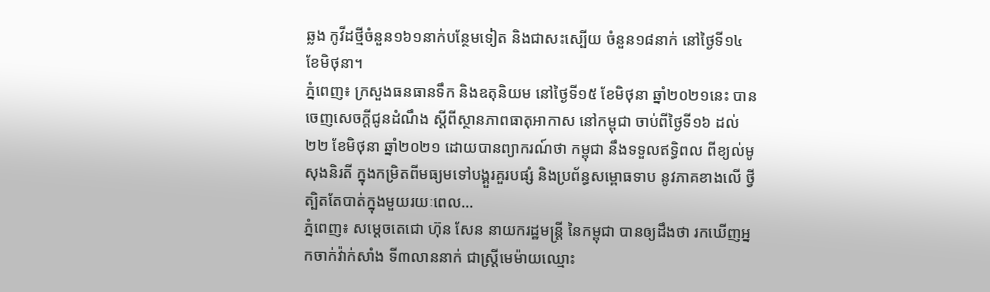ឆ្លង កូវីដថ្មីចំនួន១៦១នាក់បន្ថែមទៀត និងជាសះស្បើយ ចំនួន១៨នាក់ នៅថ្ងៃទី១៤ ខែមិថុនា។
ភ្នំពេញ៖ ក្រសួងធនធានទឹក និងឧតុនិយម នៅថ្ងៃទី១៥ ខែមិថុនា ឆ្នាំ២០២១នេះ បានចេញសេចក្តីជូនដំណឹង ស្តីពីស្ថានភាពធាតុអាកាស នៅកម្ពុជា ចាប់ពីថ្ងៃទី១៦ ដល់ ២២ ខែមិថុនា ឆ្នាំ២០២១ ដោយបានព្យាករណ៍ថា កម្ពុជា នឹងទទួលឥទ្ធិពល ពីខ្យល់មូសុងនិរតី ក្នុងកម្រិតពីមធ្យមទៅបង្គួរគួរបផ្សំ និងប្រព័ន្ធសម្ពោធទាប នូវភាគខាងលើ ថ្វីត្បិតតែបាត់ក្នុងមួយរយៈពេល...
ភ្នំពេញ៖ សម្តេចតេជោ ហ៊ុន សែន នាយករដ្ឋមន្ត្រី នៃកម្ពុជា បានឲ្យដឹងថា រកឃើញអ្នកចាក់វ៉ាក់សាំង ទី៣លាននាក់ ជាស្ដ្រីមេម៉ាយឈ្មោះ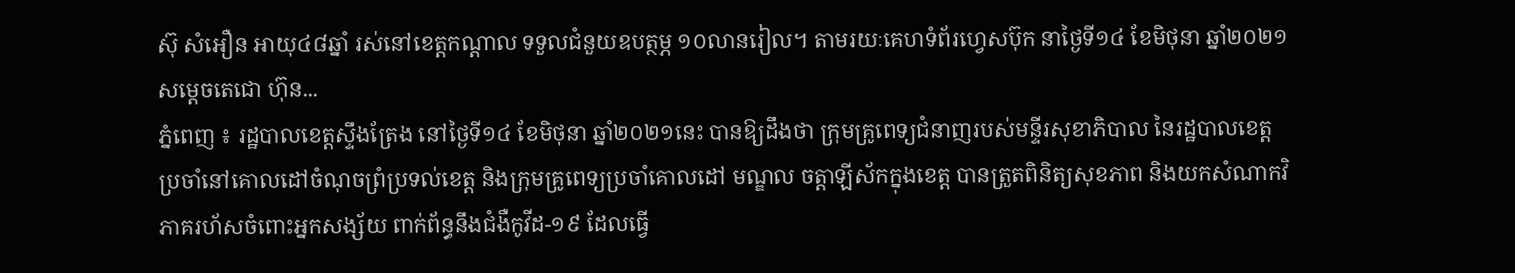ស៊ុ សំអឿន អាយុ៤៨ឆ្នាំ រស់នៅខេត្តកណ្ដាល ទទួលជំនួយឧបត្ថម្ភ ១០លានរៀល។ តាមរយៈគេហទំព័រហ្វេសប៊ុក នាថ្ងៃទី១៤ ខែមិថុនា ឆ្នាំ២០២១ សម្តេចតេជោ ហ៊ុន...
ភ្នំពេញ ៖ រដ្ឋបាលខេត្តស្ទឹងត្រែង នៅថ្ងៃទី១៤ ខែមិថុនា ឆ្នាំ២០២១នេះ បានឱ្យដឹងថា ក្រុមគ្រូពេទ្យជំនាញរបស់មន្ទីរសុខាភិបាល នៃរដ្ឋបាលខេត្ត ប្រចាំនៅគោលដៅចំណុចព្រំប្រទល់ខេត្ត និងក្រុមគ្រូពេទ្យប្រចាំគោលដៅ មណ្ឌល ចត្តាឡីស័កក្នុងខេត្ត បានត្រួតពិនិត្យសុខភាព និងយកសំណាកវិភាគរហ័សចំពោះអ្នកសង្ស័យ ពាក់ព័ន្ធនឹងជំងឺកូវីដ-១៩ ដែលធ្វើ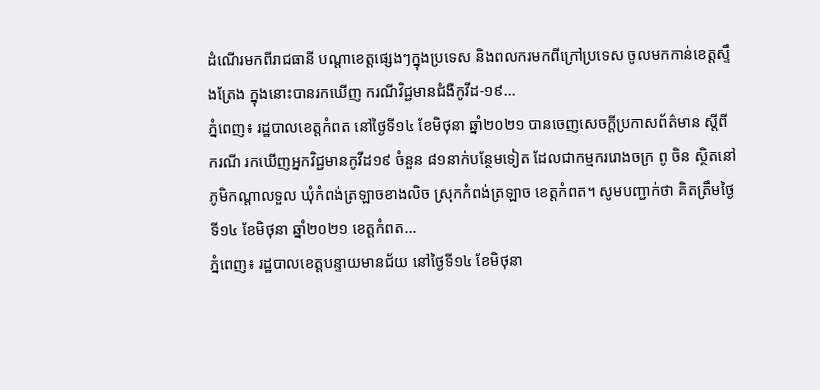ដំណើរមកពីរាជធានី បណ្ដាខេត្តផ្សេងៗក្នុងប្រទេស និងពលករមកពីក្រៅប្រទេស ចូលមកកាន់ខេត្តស្ទឹងត្រែង ក្នុងនោះបានរកឃើញ ករណីវិជ្ជមានជំងឺកូវីដ-១៩...
ភ្នំពេញ៖ រដ្ឋបាលខេត្តកំពត នៅថ្ងៃទី១៤ ខែមិថុនា ឆ្នាំ២០២១ បានចេញសេចក្តីប្រកាសព័ត៌មាន ស្ដីពីករណី រកឃើញអ្នកវិជ្ជមានកូវីដ១៩ ចំនួន ៨១នាក់បន្ថែមទៀត ដែលជាកម្មកររោងចក្រ ពូ ចិន ស្ថិតនៅភូមិកណ្ដាលទួល ឃុំកំពង់ត្រឡាចខាងលិច ស្រុកកំពង់ត្រឡាច ខេត្តកំពត។ សូមបញ្ជាក់ថា គិតត្រឹមថ្ងៃទី១៤ ខែមិថុនា ឆ្នាំ២០២១ ខេត្តកំពត...
ភ្នំពេញ៖ រដ្ឋបាលខេត្តបន្ទាយមានជ័យ នៅថ្ងៃទី១៤ ខែមិថុនា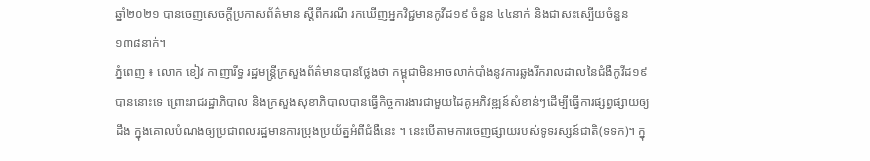ឆ្នាំ២០២១ បានចេញសេចក្តីប្រកាសព័ត៌មាន ស្ដីពីករណី រកឃើញអ្នកវិជ្ជមានកូវីដ១៩ ចំនួន ៤៤នាក់ និងជាសះស្បើយចំនួន ១៣៨នាក់។
ភ្នំពេញ ៖ លោក ខៀវ កាញារីទ្ធ រដ្ឋមន្ត្រីក្រសួងព័ត៌មានបានថ្លែងថា កម្ពុជាមិនអាចលាក់បាំងនូវការឆ្លងរីករាលដាលនៃជំងឺកូវីដ១៩ បាននោះទេ ព្រោះរាជរដ្ឋាភិបាល និងក្រសួងសុខាភិបាលបានធ្វើកិច្ចការងារជាមួយដៃគូអភិវឌ្ឍន៍សំខាន់ៗដើម្បីធ្វើការផ្សព្វផ្សាយឲ្យដឹង ក្នុងគោលបំណងឲ្យប្រជាពលរដ្ឋមានការប្រុងប្រយ័ត្នអំពីជំងឺនេះ ។ នេះបើតាមការចេញផ្សាយរបស់ទូទរស្សន៍ជាតិ(ទទក)។ ក្នុ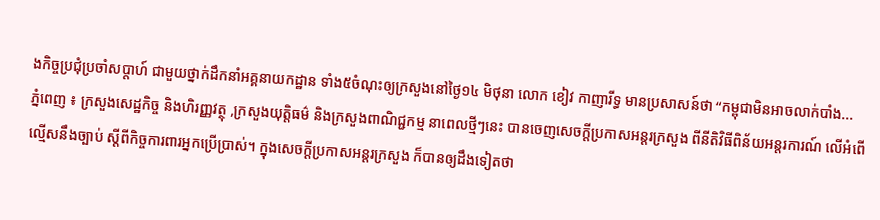ងកិច្ចប្រជុំប្រចាំសប្ដាហ៍ ជាមួយថ្នាក់ដឹកនាំអគ្គនាយកដ្ឋាន ទាំង៥ចំណុះឲ្យក្រសួងនៅថ្ងៃ១៤ មិថុនា លោក ខៀវ កាញារីទ្ធ មានប្រសាសន៍ថា “កម្ពុជាមិនអាចលាក់បាំង...
ភ្នំពេញ ៖ ក្រសួងសេដ្ឋកិច្ច និងហិរញ្ញវត្ថុ ,ក្រសួងយុត្តិធម៌ និងក្រសួងពាណិជ្ជកម្ម នាពេលថ្មីៗនេះ បានចេញសេចក្ដីប្រកាសអន្ដរក្រសួង ពីនីតិវិធីពិន័យអន្តរការណ៍ លើអំពើល្មើសនឹងច្បាប់ ស្ដីពីកិច្ចការពារអ្នកប្រើប្រាស់។ ក្នុងសេចក្ដីប្រកាសអន្ដរក្រសួង ក៏បានឲ្យដឹងទៀតថា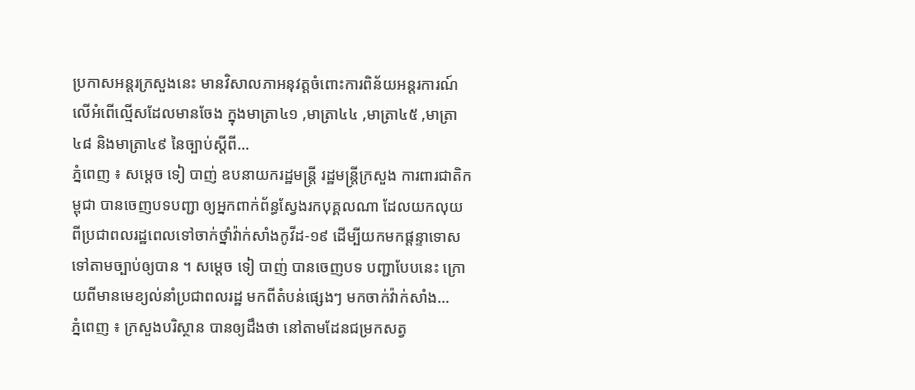ប្រកាសអន្ដរក្រសួងនេះ មានវិសាលភាអនុវត្តចំពោះការពិន័យអន្ដរការណ៍ លើអំពើល្មើសដែលមានចែង ក្នុងមាត្រា៤១ ,មាត្រា៤៤ ,មាត្រា៤៥ ,មាត្រា៤៨ និងមាត្រា៤៩ នៃច្បាប់ស្ដីពី...
ភ្នំពេញ ៖ សម្តេច ទៀ បាញ់ ឧបនាយករដ្ឋមន្រ្តី រដ្ឋមន្រ្តីក្រសួង ការពារជាតិកម្ពុជា បានចេញបទបញ្ជា ឲ្យអ្នកពាក់ព័ន្ធស្វែងរកបុគ្គលណា ដែលយកលុយពីប្រជាពលរដ្ឋពេលទៅចាក់ថ្នាំវ៉ាក់សាំងកូវីដ-១៩ ដើម្បីយកមកផ្តន្ទាទោស ទៅតាមច្បាប់ឲ្យបាន ។ សម្ដេច ទៀ បាញ់ បានចេញបទ បញ្ជាបែបនេះ ក្រោយពីមានមេខ្យល់នាំប្រជាពលរដ្ឋ មកពីតំបន់ផ្សេងៗ មកចាក់វ៉ាក់សាំង...
ភ្នំពេញ ៖ ក្រសួងបរិស្ថាន បានឲ្យដឹងថា នៅតាមដែនជម្រកសត្វ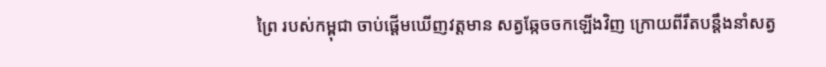ព្រៃ របស់កម្ពុជា ចាប់ផ្ដើមឃើញវត្តមាន សត្វឆ្កែចចកឡើងវិញ ក្រោយពីរឹតបន្ដឹងនាំសត្វ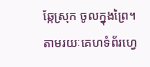ឆ្កែស្រុក ចូលក្នុងព្រៃ។ តាមរយៈគេហទំព័រហ្វេ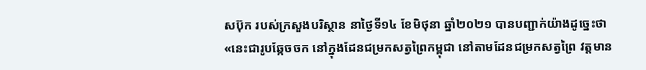សប៊ុក របស់ក្រសួងបរិស្ថាន នាថ្ងៃទី១៤ ខែមិថុនា ឆ្នាំ២០២១ បានបញ្ជាក់យ៉ាងដូច្នេះថា «នេះជារូបឆ្កែចចក នៅក្នុងដែនជម្រកសត្វព្រៃកម្ពុជា នៅតាមដែនជម្រកសត្វព្រៃ វត្តមាន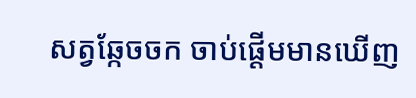សត្វឆ្កែចចក ចាប់ផ្តើមមានឃើញ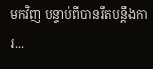មកវិញ បន្ទាប់ពីបានរឹតបន្តឹងការ...